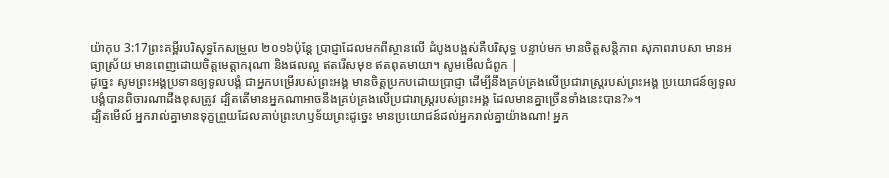យ៉ាកុប 3:17ព្រះគម្ពីរបរិសុទ្ធកែសម្រួល ២០១៦ប៉ុន្តែ ប្រាជ្ញាដែលមកពីស្ថានលើ ដំបូងបង្អស់គឺបរិសុទ្ធ បន្ទាប់មក មានចិត្តសន្តិភាព សុភាពរាបសា មានអធ្យាស្រ័យ មានពេញដោយចិត្តមេត្តាករុណា និងផលល្អ ឥតរើសមុខ ឥតពុតមាយា។ សូមមើលជំពូក |
ដូច្នេះ សូមព្រះអង្គប្រទានឲ្យទូលបង្គំ ជាអ្នកបម្រើរបស់ព្រះអង្គ មានចិត្តប្រកបដោយប្រាជ្ញា ដើម្បីនឹងគ្រប់គ្រងលើប្រជារាស្ត្ររបស់ព្រះអង្គ ប្រយោជន៍ឲ្យទូលបង្គំបានពិចារណាដឹងខុសត្រូវ ដ្បិតតើមានអ្នកណាអាចនឹងគ្រប់គ្រងលើប្រជារាស្ត្ររបស់ព្រះអង្គ ដែលមានគ្នាច្រើនទាំងនេះបាន?»។
ដ្បិតមើល៍ អ្នករាល់គ្នាមានទុក្ខព្រួយដែលគាប់ព្រះហឫទ័យព្រះដូច្នេះ មានប្រយោជន៍ដល់អ្នករាល់គ្នាយ៉ាងណា! អ្នក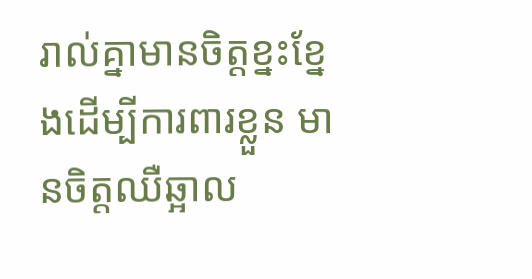រាល់គ្នាមានចិត្តខ្នះខ្នែងដើម្បីការពារខ្លួន មានចិត្តឈឺឆ្អាល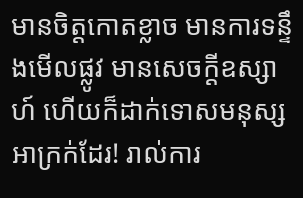មានចិត្តកោតខ្លាច មានការទន្ទឹងមើលផ្លូវ មានសេចក្ដីឧស្សាហ៍ ហើយក៏ដាក់ទោសមនុស្សអាក្រក់ដែរ! រាល់ការ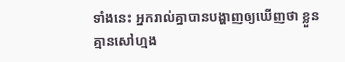ទាំងនេះ អ្នករាល់គ្នាបានបង្ហាញឲ្យឃើញថា ខ្លួនគ្មានសៅហ្មង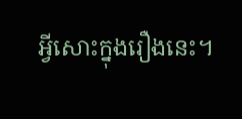អ្វីសោះក្នុងរឿងនេះ។